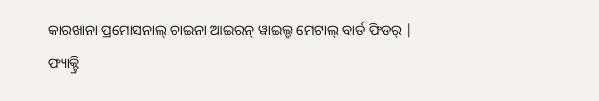କାରଖାନା ପ୍ରମୋସନାଲ୍ ଚାଇନା ଆଇରନ୍ ୱାଇଲ୍ଡ ମେଟାଲ୍ ବାର୍ଡ ଫିଡର୍ |
ଫ୍ୟାକ୍ଟ୍ରି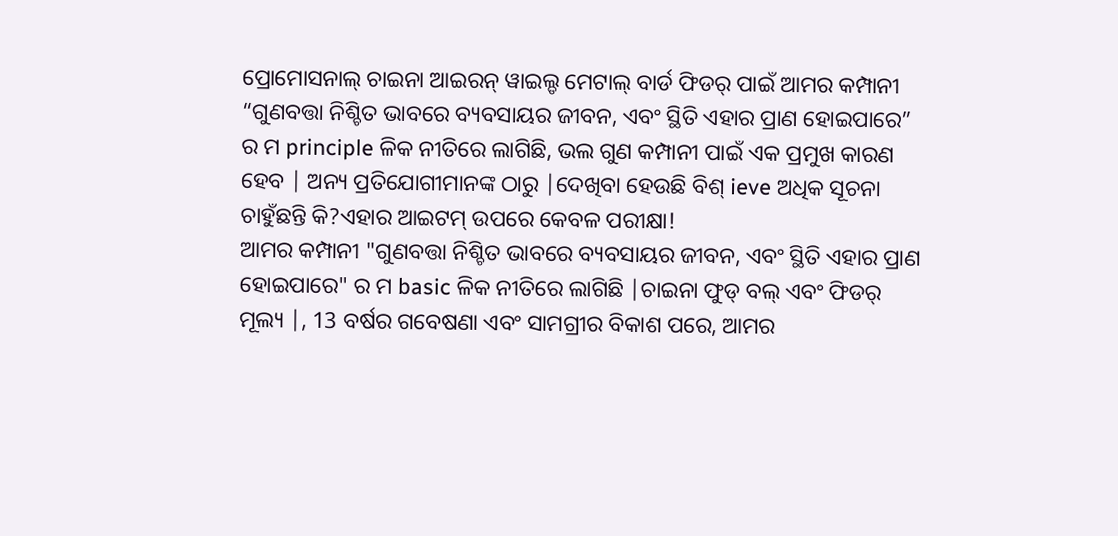ପ୍ରୋମୋସନାଲ୍ ଚାଇନା ଆଇରନ୍ ୱାଇଲ୍ଡ ମେଟାଲ୍ ବାର୍ଡ ଫିଡର୍ ପାଇଁ ଆମର କମ୍ପାନୀ “ଗୁଣବତ୍ତା ନିଶ୍ଚିତ ଭାବରେ ବ୍ୟବସାୟର ଜୀବନ, ଏବଂ ସ୍ଥିତି ଏହାର ପ୍ରାଣ ହୋଇପାରେ” ର ମ principle ଳିକ ନୀତିରେ ଲାଗିଛି, ଭଲ ଗୁଣ କମ୍ପାନୀ ପାଇଁ ଏକ ପ୍ରମୁଖ କାରଣ ହେବ | ଅନ୍ୟ ପ୍ରତିଯୋଗୀମାନଙ୍କ ଠାରୁ |ଦେଖିବା ହେଉଛି ବିଶ୍ ieve ଅଧିକ ସୂଚନା ଚାହୁଁଛନ୍ତି କି?ଏହାର ଆଇଟମ୍ ଉପରେ କେବଳ ପରୀକ୍ଷା!
ଆମର କମ୍ପାନୀ "ଗୁଣବତ୍ତା ନିଶ୍ଚିତ ଭାବରେ ବ୍ୟବସାୟର ଜୀବନ, ଏବଂ ସ୍ଥିତି ଏହାର ପ୍ରାଣ ହୋଇପାରେ" ର ମ basic ଳିକ ନୀତିରେ ଲାଗିଛି |ଚାଇନା ଫୁଡ୍ ବଲ୍ ଏବଂ ଫିଡର୍ ମୂଲ୍ୟ |, 13 ବର୍ଷର ଗବେଷଣା ଏବଂ ସାମଗ୍ରୀର ବିକାଶ ପରେ, ଆମର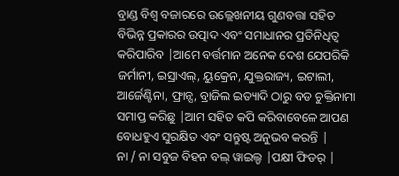ବ୍ରାଣ୍ଡ ବିଶ୍ୱ ବଜାରରେ ଉଲ୍ଲେଖନୀୟ ଗୁଣବତ୍ତା ସହିତ ବିଭିନ୍ନ ପ୍ରକାରର ଉତ୍ପାଦ ଏବଂ ସମାଧାନର ପ୍ରତିନିଧିତ୍ୱ କରିପାରିବ |ଆମେ ବର୍ତ୍ତମାନ ଅନେକ ଦେଶ ଯେପରିକି ଜର୍ମାନୀ, ଇସ୍ରାଏଲ୍, ୟୁକ୍ରେନ, ଯୁକ୍ତରାଜ୍ୟ, ଇଟାଲୀ, ଆର୍ଜେଣ୍ଟିନା, ଫ୍ରାନ୍ସ, ବ୍ରାଜିଲ ଇତ୍ୟାଦି ଠାରୁ ବଡ ଚୁକ୍ତିନାମା ସମାପ୍ତ କରିଛୁ |ଆମ ସହିତ କପି କରିବାବେଳେ ଆପଣ ବୋଧହୁଏ ସୁରକ୍ଷିତ ଏବଂ ସନ୍ତୁଷ୍ଟ ଅନୁଭବ କରନ୍ତି |
ନା / ନା ସବୁଜ ବିହନ ବଲ୍ ୱାଇଲ୍ଡ |ପକ୍ଷୀ ଫିଡର୍ |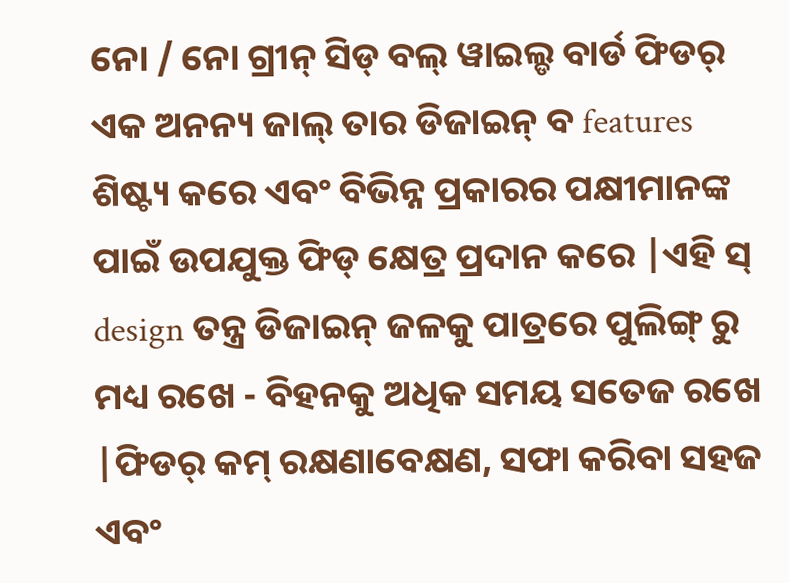ନୋ / ନୋ ଗ୍ରୀନ୍ ସିଡ୍ ବଲ୍ ୱାଇଲ୍ଡ ବାର୍ଡ ଫିଡର୍ ଏକ ଅନନ୍ୟ ଜାଲ୍ ତାର ଡିଜାଇନ୍ ବ features ଶିଷ୍ଟ୍ୟ କରେ ଏବଂ ବିଭିନ୍ନ ପ୍ରକାରର ପକ୍ଷୀମାନଙ୍କ ପାଇଁ ଉପଯୁକ୍ତ ଫିଡ୍ କ୍ଷେତ୍ର ପ୍ରଦାନ କରେ |ଏହି ସ୍ design ତନ୍ତ୍ର ଡିଜାଇନ୍ ଜଳକୁ ପାତ୍ରରେ ପୁଲିଙ୍ଗ୍ ରୁ ମଧ୍ୟ ରଖେ - ବିହନକୁ ଅଧିକ ସମୟ ସତେଜ ରଖେ |ଫିଡର୍ କମ୍ ରକ୍ଷଣାବେକ୍ଷଣ, ସଫା କରିବା ସହଜ ଏବଂ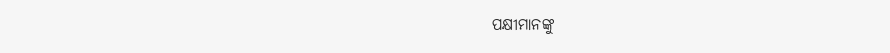ପକ୍ଷୀମାନଙ୍କୁ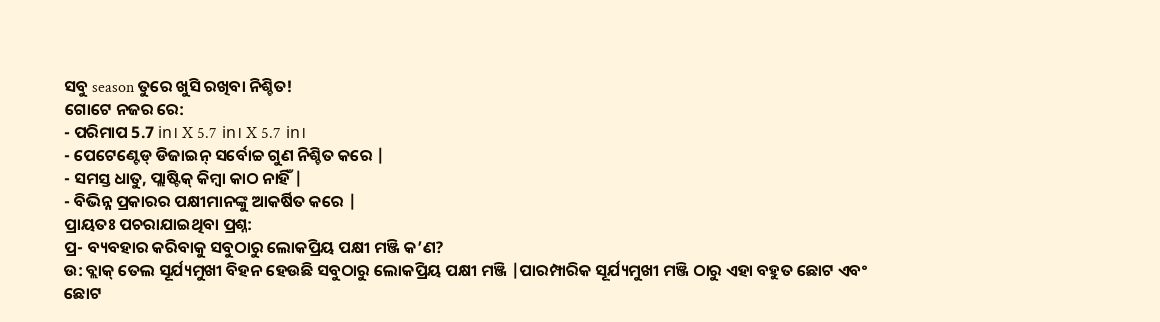ସବୁ season ତୁରେ ଖୁସି ରଖିବା ନିଶ୍ଚିତ!
ଗୋଟେ ନଜର ରେ:
- ପରିମାପ 5.7 in। X 5.7 in। X 5.7 in।
- ପେଟେଣ୍ଟେଡ୍ ଡିଜାଇନ୍ ସର୍ବୋଚ୍ଚ ଗୁଣ ନିଶ୍ଚିତ କରେ |
- ସମସ୍ତ ଧାତୁ, ପ୍ଲାଷ୍ଟିକ୍ କିମ୍ବା କାଠ ନାହିଁ |
- ବିଭିନ୍ନ ପ୍ରକାରର ପକ୍ଷୀମାନଙ୍କୁ ଆକର୍ଷିତ କରେ |
ପ୍ରାୟତଃ ପଚରାଯାଇଥିବା ପ୍ରଶ୍ନ:
ପ୍ର- ବ୍ୟବହାର କରିବାକୁ ସବୁଠାରୁ ଲୋକପ୍ରିୟ ପକ୍ଷୀ ମଞ୍ଜି କ’ଣ?
ଉ: ବ୍ଲାକ୍ ତେଲ ସୂର୍ଯ୍ୟମୁଖୀ ବିହନ ହେଉଛି ସବୁଠାରୁ ଲୋକପ୍ରିୟ ପକ୍ଷୀ ମଞ୍ଜି |ପାରମ୍ପାରିକ ସୂର୍ଯ୍ୟମୁଖୀ ମଞ୍ଜି ଠାରୁ ଏହା ବହୁତ ଛୋଟ ଏବଂ ଛୋଟ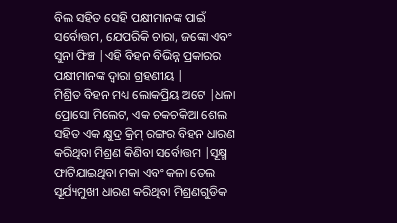ବିଲ ସହିତ ସେହି ପକ୍ଷୀମାନଙ୍କ ପାଇଁ ସର୍ବୋତ୍ତମ, ଯେପରିକି ଚାରା, ଜଙ୍କୋ ଏବଂ ସୁନା ଫିଞ୍ଚ |ଏହି ବିହନ ବିଭିନ୍ନ ପ୍ରକାରର ପକ୍ଷୀମାନଙ୍କ ଦ୍ୱାରା ଗ୍ରହଣୀୟ |
ମିଶ୍ରିତ ବିହନ ମଧ୍ୟ ଲୋକପ୍ରିୟ ଅଟେ |ଧଳା ପ୍ରୋସୋ ମିଲେଟ, ଏକ ଚକଚକିଆ ଶେଲ ସହିତ ଏକ କ୍ଷୁଦ୍ର କ୍ରିମ୍ ରଙ୍ଗର ବିହନ ଧାରଣ କରିଥିବା ମିଶ୍ରଣ କିଣିବା ସର୍ବୋତ୍ତମ |ସୂକ୍ଷ୍ମ ଫାଟିଯାଇଥିବା ମକା ଏବଂ କଳା ତେଲ ସୂର୍ଯ୍ୟମୁଖୀ ଧାରଣ କରିଥିବା ମିଶ୍ରଣଗୁଡିକ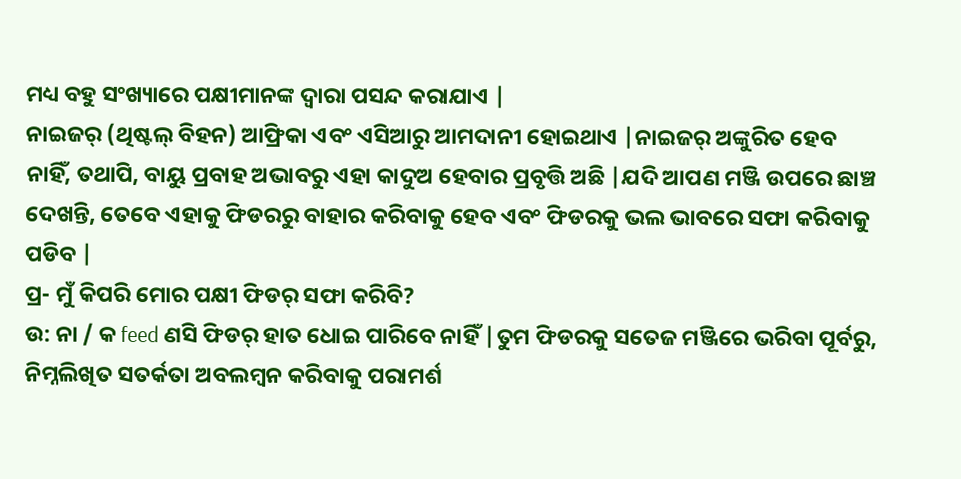ମଧ୍ୟ ବହୁ ସଂଖ୍ୟାରେ ପକ୍ଷୀମାନଙ୍କ ଦ୍ୱାରା ପସନ୍ଦ କରାଯାଏ |
ନାଇଜର୍ (ଥିଷ୍ଟଲ୍ ବିହନ) ଆଫ୍ରିକା ଏବଂ ଏସିଆରୁ ଆମଦାନୀ ହୋଇଥାଏ |ନାଇଜର୍ ଅଙ୍କୁରିତ ହେବ ନାହିଁ, ତଥାପି, ବାୟୁ ପ୍ରବାହ ଅଭାବରୁ ଏହା କାଦୁଅ ହେବାର ପ୍ରବୃତ୍ତି ଅଛି |ଯଦି ଆପଣ ମଞ୍ଜି ଉପରେ ଛାଞ୍ଚ ଦେଖନ୍ତି, ତେବେ ଏହାକୁ ଫିଡରରୁ ବାହାର କରିବାକୁ ହେବ ଏବଂ ଫିଡରକୁ ଭଲ ଭାବରେ ସଫା କରିବାକୁ ପଡିବ |
ପ୍ର- ମୁଁ କିପରି ମୋର ପକ୍ଷୀ ଫିଡର୍ ସଫା କରିବି?
ଉ: ନା / କ feed ଣସି ଫିଡର୍ ହାତ ଧୋଇ ପାରିବେ ନାହିଁ |ତୁମ ଫିଡରକୁ ସତେଜ ମଞ୍ଜିରେ ଭରିବା ପୂର୍ବରୁ, ନିମ୍ନଲିଖିତ ସତର୍କତା ଅବଲମ୍ବନ କରିବାକୁ ପରାମର୍ଶ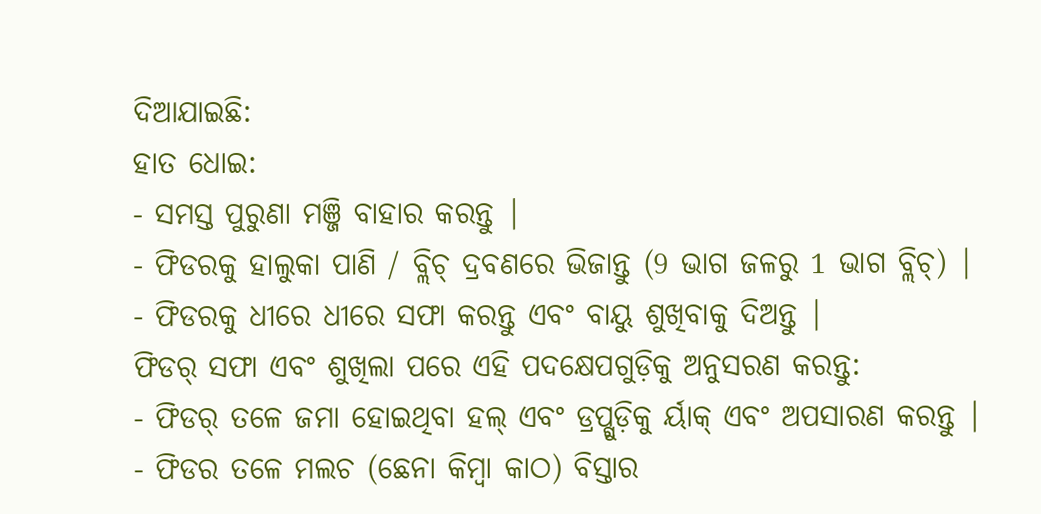ଦିଆଯାଇଛି:
ହାତ ଧୋଇ:
- ସମସ୍ତ ପୁରୁଣା ମଞ୍ଜି ବାହାର କରନ୍ତୁ |
- ଫିଡରକୁ ହାଲୁକା ପାଣି / ବ୍ଲିଚ୍ ଦ୍ରବଣରେ ଭିଜାନ୍ତୁ (9 ଭାଗ ଜଳରୁ 1 ଭାଗ ବ୍ଲିଚ୍) |
- ଫିଡରକୁ ଧୀରେ ଧୀରେ ସଫା କରନ୍ତୁ ଏବଂ ବାୟୁ ଶୁଖିବାକୁ ଦିଅନ୍ତୁ |
ଫିଡର୍ ସଫା ଏବଂ ଶୁଖିଲା ପରେ ଏହି ପଦକ୍ଷେପଗୁଡ଼ିକୁ ଅନୁସରଣ କରନ୍ତୁ:
- ଫିଡର୍ ତଳେ ଜମା ହୋଇଥିବା ହଲ୍ ଏବଂ ଡ୍ରପ୍ଗୁଡ଼ିକୁ ର୍ୟାକ୍ ଏବଂ ଅପସାରଣ କରନ୍ତୁ |
- ଫିଡର ତଳେ ମଲଚ (ଛେନା କିମ୍ବା କାଠ) ବିସ୍ତାର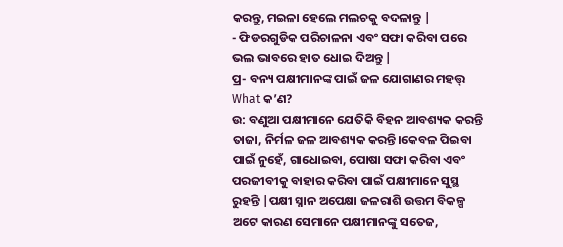କରନ୍ତୁ, ମଇଳା ହେଲେ ମଲଚକୁ ବଦଳାନ୍ତୁ |
- ଫିଡରଗୁଡିକ ପରିଚାଳନା ଏବଂ ସଫା କରିବା ପରେ ଭଲ ଭାବରେ ହାତ ଧୋଇ ଦିଅନ୍ତୁ |
ପ୍ର- ବନ୍ୟ ପକ୍ଷୀମାନଙ୍କ ପାଇଁ ଜଳ ଯୋଗାଣର ମହତ୍ତ୍ What କ’ଣ?
ଉ: ବଣୁଆ ପକ୍ଷୀମାନେ ଯେତିକି ବିହନ ଆବଶ୍ୟକ କରନ୍ତି ତାଜା, ନିର୍ମଳ ଜଳ ଆବଶ୍ୟକ କରନ୍ତି।କେବଳ ପିଇବା ପାଇଁ ନୁହେଁ, ଗାଧୋଇବା, ପୋଷା ସଫା କରିବା ଏବଂ ପରଜୀବୀକୁ ବାହାର କରିବା ପାଇଁ ପକ୍ଷୀମାନେ ସୁସ୍ଥ ରୁହନ୍ତି |ପକ୍ଷୀ ସ୍ନାନ ଅପେକ୍ଷା ଜଳରାଶି ଉତ୍ତମ ବିକଳ୍ପ ଅଟେ କାରଣ ସେମାନେ ପକ୍ଷୀମାନଙ୍କୁ ସତେଜ,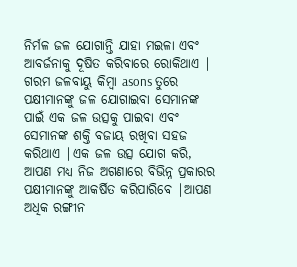ନିର୍ମଳ ଜଳ ଯୋଗାନ୍ତି ଯାହା ମଇଳା ଏବଂ ଆବର୍ଜନାକୁ ଦୂଷିତ କରିବାରେ ରୋକିଥାଏ |
ଗରମ ଜଳବାୟୁ କିମ୍ବା asons ତୁରେ ପକ୍ଷୀମାନଙ୍କୁ ଜଳ ଯୋଗାଇବା ସେମାନଙ୍କ ପାଇଁ ଏକ ଜଳ ଉତ୍ସକୁ ପାଇବା ଏବଂ ସେମାନଙ୍କ ଶକ୍ତି ବଜାୟ ରଖିବା ସହଜ କରିଥାଏ |ଏକ ଜଳ ଉତ୍ସ ଯୋଗ କରି, ଆପଣ ମଧ୍ୟ ନିଜ ଅଗଣାରେ ବିଭିନ୍ନ ପ୍ରକାରର ପକ୍ଷୀମାନଙ୍କୁ ଆକର୍ଷିତ କରିପାରିବେ |ଆପଣ ଅଧିକ ରଙ୍ଗୀନ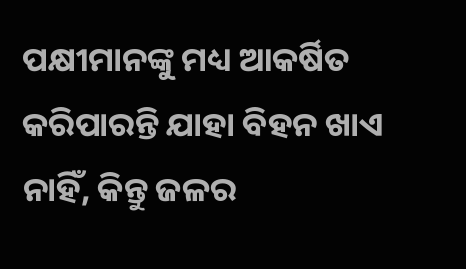ପକ୍ଷୀମାନଙ୍କୁ ମଧ୍ୟ ଆକର୍ଷିତ କରିପାରନ୍ତି ଯାହା ବିହନ ଖାଏ ନାହିଁ, କିନ୍ତୁ ଜଳର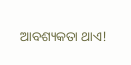ଆବଶ୍ୟକତା ଥାଏ!